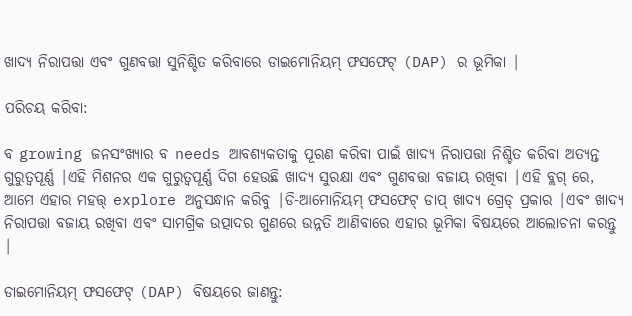ଖାଦ୍ୟ ନିରାପତ୍ତା ଏବଂ ଗୁଣବତ୍ତା ସୁନିଶ୍ଚିତ କରିବାରେ ଡାଇମୋନିୟମ୍ ଫସଫେଟ୍ (DAP) ର ଭୂମିକା |

ପରିଚୟ କରିବା:

ବ growing ଜନସଂଖ୍ୟାର ବ needs ଆବଶ୍ୟକତାକୁ ପୂରଣ କରିବା ପାଇଁ ଖାଦ୍ୟ ନିରାପତ୍ତା ନିଶ୍ଚିତ କରିବା ଅତ୍ୟନ୍ତ ଗୁରୁତ୍ୱପୂର୍ଣ୍ଣ |ଏହି ମିଶନର ଏକ ଗୁରୁତ୍ୱପୂର୍ଣ୍ଣ ଦିଗ ହେଉଛି ଖାଦ୍ୟ ସୁରକ୍ଷା ଏବଂ ଗୁଣବତ୍ତା ବଜାୟ ରଖିବା |ଏହି ବ୍ଲଗ୍ ରେ, ଆମେ ଏହାର ମହତ୍ତ୍ explore ଅନୁସନ୍ଧାନ କରିବୁ |ଡି-ଆମୋନିୟମ୍ ଫସଫେଟ୍ ଡାପ୍ ଖାଦ୍ୟ ଗ୍ରେଡ୍ ପ୍ରକାର |ଏବଂ ଖାଦ୍ୟ ନିରାପତ୍ତା ବଜାୟ ରଖିବା ଏବଂ ସାମଗ୍ରିକ ଉତ୍ପାଦର ଗୁଣରେ ଉନ୍ନତି ଆଣିବାରେ ଏହାର ଭୂମିକା ବିଷୟରେ ଆଲୋଚନା କରନ୍ତୁ |

ଡାଇମୋନିୟମ୍ ଫସଫେଟ୍ (DAP) ବିଷୟରେ ଜାଣନ୍ତୁ: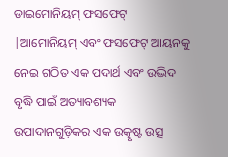ଡାଇମୋନିୟମ୍ ଫସଫେଟ୍ |ଆମୋନିୟମ୍ ଏବଂ ଫସଫେଟ୍ ଆୟନକୁ ନେଇ ଗଠିତ ଏକ ପଦାର୍ଥ ଏବଂ ଉଦ୍ଭିଦ ବୃଦ୍ଧି ପାଇଁ ଅତ୍ୟାବଶ୍ୟକ ଉପାଦାନଗୁଡ଼ିକର ଏକ ଉତ୍କୃଷ୍ଟ ଉତ୍ସ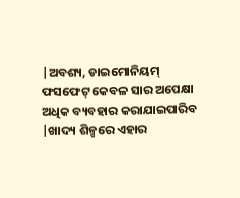|ଅବଶ୍ୟ, ଡାଇମୋନିୟମ୍ ଫସଫେଟ୍ କେବଳ ସାର ଅପେକ୍ଷା ଅଧିକ ବ୍ୟବହାର କରାଯାଇପାରିବ |ଖାଦ୍ୟ ଶିଳ୍ପରେ ଏହାର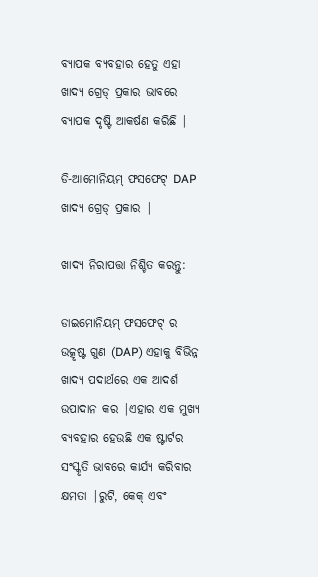ବ୍ୟାପକ ବ୍ୟବହାର ହେତୁ ଏହା ଖାଦ୍ୟ ଗ୍ରେଡ୍ ପ୍ରକାର ଭାବରେ ବ୍ୟାପକ ଦୃଷ୍ଟି ଆକର୍ଷଣ କରିଛି |

ଡି-ଆମୋନିୟମ୍ ଫସଫେଟ୍ DAP ଖାଦ୍ୟ ଗ୍ରେଡ୍ ପ୍ରକାର |

ଖାଦ୍ୟ ନିରାପତ୍ତା ନିଶ୍ଚିତ କରନ୍ତୁ:

ଡାଇମୋନିୟମ୍ ଫସଫେଟ୍ ର ଉତ୍କୃଷ୍ଟ ଗୁଣ (DAP) ଏହାକୁ ବିଭିନ୍ନ ଖାଦ୍ୟ ପଦାର୍ଥରେ ଏକ ଆଦର୍ଶ ଉପାଦାନ କର |ଏହାର ଏକ ମୁଖ୍ୟ ବ୍ୟବହାର ହେଉଛି ଏକ ଷ୍ଟାର୍ଟର ସଂସ୍କୃତି ଭାବରେ କାର୍ଯ୍ୟ କରିବାର କ୍ଷମତା |ରୁଟି, କେକ୍ ଏବଂ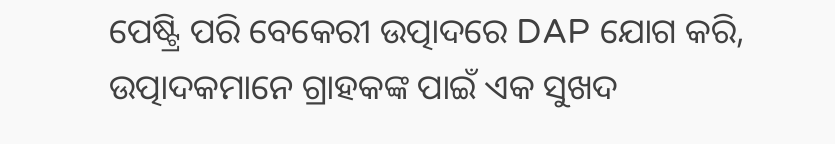ପେଷ୍ଟ୍ରି ପରି ବେକେରୀ ଉତ୍ପାଦରେ DAP ଯୋଗ କରି, ଉତ୍ପାଦକମାନେ ଗ୍ରାହକଙ୍କ ପାଇଁ ଏକ ସୁଖଦ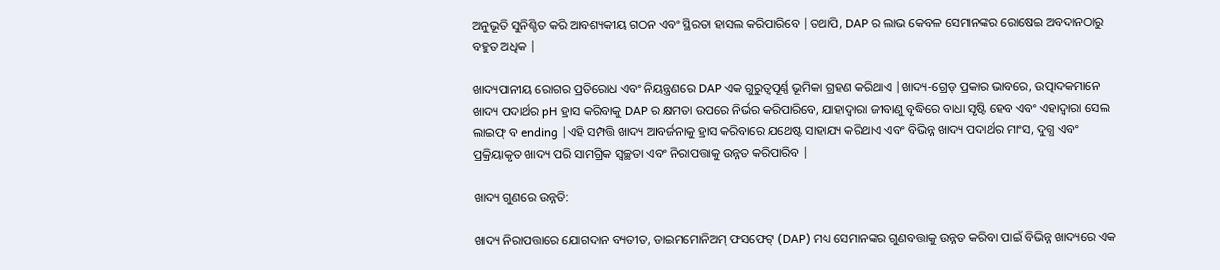ଅନୁଭୂତି ସୁନିଶ୍ଚିତ କରି ଆବଶ୍ୟକୀୟ ଗଠନ ଏବଂ ସ୍ଥିରତା ହାସଲ କରିପାରିବେ |ତଥାପି, DAP ର ଲାଭ କେବଳ ସେମାନଙ୍କର ରୋଷେଇ ଅବଦାନଠାରୁ ବହୁତ ଅଧିକ |

ଖାଦ୍ୟପାନୀୟ ରୋଗର ପ୍ରତିରୋଧ ଏବଂ ନିୟନ୍ତ୍ରଣରେ DAP ଏକ ଗୁରୁତ୍ୱପୂର୍ଣ୍ଣ ଭୂମିକା ଗ୍ରହଣ କରିଥାଏ |ଖାଦ୍ୟ-ଗ୍ରେଡ୍ ପ୍ରକାର ଭାବରେ, ଉତ୍ପାଦକମାନେ ଖାଦ୍ୟ ପଦାର୍ଥର pH ହ୍ରାସ କରିବାକୁ DAP ର କ୍ଷମତା ଉପରେ ନିର୍ଭର କରିପାରିବେ, ଯାହାଦ୍ୱାରା ଜୀବାଣୁ ବୃଦ୍ଧିରେ ବାଧା ସୃଷ୍ଟି ହେବ ଏବଂ ଏହାଦ୍ୱାରା ସେଲ ଲାଇଫ୍ ବ ending |ଏହି ସମ୍ପତ୍ତି ଖାଦ୍ୟ ଆବର୍ଜନାକୁ ହ୍ରାସ କରିବାରେ ଯଥେଷ୍ଟ ସାହାଯ୍ୟ କରିଥାଏ ଏବଂ ବିଭିନ୍ନ ଖାଦ୍ୟ ପଦାର୍ଥର ମାଂସ, ଦୁଗ୍ଧ ଏବଂ ପ୍ରକ୍ରିୟାକୃତ ଖାଦ୍ୟ ପରି ସାମଗ୍ରିକ ସ୍ୱଚ୍ଛତା ଏବଂ ନିରାପତ୍ତାକୁ ଉନ୍ନତ କରିପାରିବ |

ଖାଦ୍ୟ ଗୁଣରେ ଉନ୍ନତି:

ଖାଦ୍ୟ ନିରାପତ୍ତାରେ ଯୋଗଦାନ ବ୍ୟତୀତ, ଡାଇମମୋନିଅମ୍ ଫସଫେଟ୍ (DAP) ମଧ୍ୟ ସେମାନଙ୍କର ଗୁଣବତ୍ତାକୁ ଉନ୍ନତ କରିବା ପାଇଁ ବିଭିନ୍ନ ଖାଦ୍ୟରେ ଏକ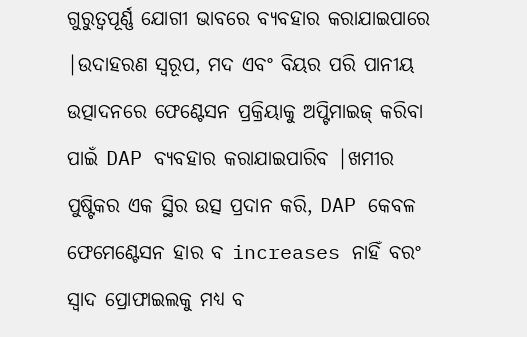ଗୁରୁତ୍ୱପୂର୍ଣ୍ଣ ଯୋଗୀ ଭାବରେ ବ୍ୟବହାର କରାଯାଇପାରେ |ଉଦାହରଣ ସ୍ୱରୂପ, ମଦ ଏବଂ ବିୟର ପରି ପାନୀୟ ଉତ୍ପାଦନରେ ଫେଣ୍ଟେସନ ପ୍ରକ୍ରିୟାକୁ ଅପ୍ଟିମାଇଜ୍ କରିବା ପାଇଁ DAP ବ୍ୟବହାର କରାଯାଇପାରିବ |ଖମୀର ପୁଷ୍ଟିକର ଏକ ସ୍ଥିର ଉତ୍ସ ପ୍ରଦାନ କରି, DAP କେବଳ ଫେମେଣ୍ଟେସନ ହାର ବ increases ନାହିଁ ବରଂ ସ୍ୱାଦ ପ୍ରୋଫାଇଲକୁ ମଧ୍ୟ ବ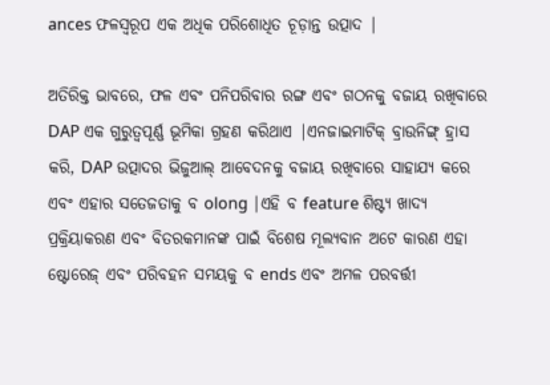ances ଫଳସ୍ୱରୂପ ଏକ ଅଧିକ ପରିଶୋଧିତ ଚୂଡ଼ାନ୍ତ ଉତ୍ପାଦ |

ଅତିରିକ୍ତ ଭାବରେ, ଫଳ ଏବଂ ପନିପରିବାର ରଙ୍ଗ ଏବଂ ଗଠନକୁ ବଜାୟ ରଖିବାରେ DAP ଏକ ଗୁରୁତ୍ୱପୂର୍ଣ୍ଣ ଭୂମିକା ଗ୍ରହଣ କରିଥାଏ |ଏନଜାଇମାଟିକ୍ ବ୍ରାଉନିଙ୍ଗ୍ ହ୍ରାସ କରି, DAP ଉତ୍ପାଦର ଭିଜୁଆଲ୍ ଆବେଦନକୁ ବଜାୟ ରଖିବାରେ ସାହାଯ୍ୟ କରେ ଏବଂ ଏହାର ସତେଜତାକୁ ବ olong |ଏହି ବ feature ଶିଷ୍ଟ୍ୟ ଖାଦ୍ୟ ପ୍ରକ୍ରିୟାକରଣ ଏବଂ ବିତରକମାନଙ୍କ ପାଇଁ ବିଶେଷ ମୂଲ୍ୟବାନ ଅଟେ କାରଣ ଏହା ଷ୍ଟୋରେଜ୍ ଏବଂ ପରିବହନ ସମୟକୁ ବ ends ଏବଂ ଅମଳ ପରବର୍ତ୍ତୀ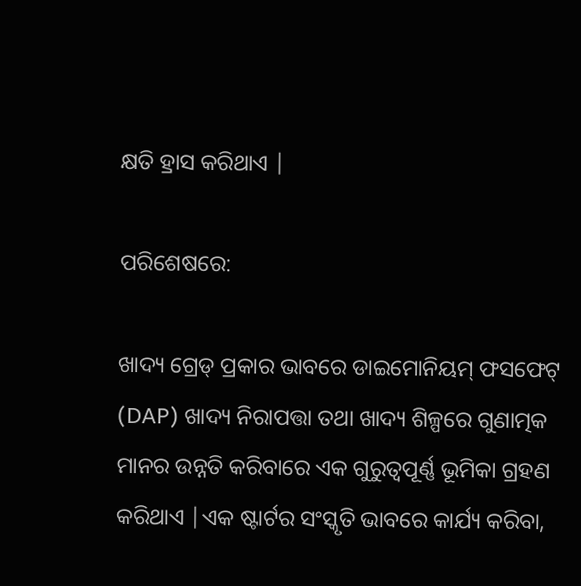କ୍ଷତି ହ୍ରାସ କରିଥାଏ |

ପରିଶେଷରେ:

ଖାଦ୍ୟ ଗ୍ରେଡ୍ ପ୍ରକାର ଭାବରେ ଡାଇମୋନିୟମ୍ ଫସଫେଟ୍ (DAP) ଖାଦ୍ୟ ନିରାପତ୍ତା ତଥା ଖାଦ୍ୟ ଶିଳ୍ପରେ ଗୁଣାତ୍ମକ ମାନର ଉନ୍ନତି କରିବାରେ ଏକ ଗୁରୁତ୍ୱପୂର୍ଣ୍ଣ ଭୂମିକା ଗ୍ରହଣ କରିଥାଏ |ଏକ ଷ୍ଟାର୍ଟର ସଂସ୍କୃତି ଭାବରେ କାର୍ଯ୍ୟ କରିବା,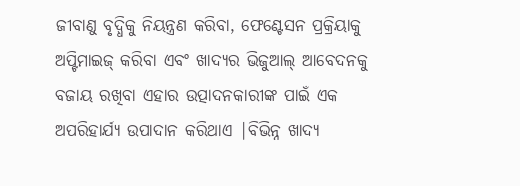ଜୀବାଣୁ ବୃଦ୍ଧିକୁ ନିୟନ୍ତ୍ରଣ କରିବା, ଫେଣ୍ଟେସନ ପ୍ରକ୍ରିୟାକୁ ଅପ୍ଟିମାଇଜ୍ କରିବା ଏବଂ ଖାଦ୍ୟର ଭିଜୁଆଲ୍ ଆବେଦନକୁ ବଜାୟ ରଖିବା ଏହାର ଉତ୍ପାଦନକାରୀଙ୍କ ପାଇଁ ଏକ ଅପରିହାର୍ଯ୍ୟ ଉପାଦାନ କରିଥାଏ |ବିଭିନ୍ନ ଖାଦ୍ୟ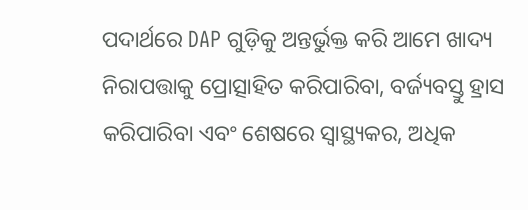ପଦାର୍ଥରେ DAP ଗୁଡ଼ିକୁ ଅନ୍ତର୍ଭୁକ୍ତ କରି ଆମେ ଖାଦ୍ୟ ନିରାପତ୍ତାକୁ ପ୍ରୋତ୍ସାହିତ କରିପାରିବା, ବର୍ଜ୍ୟବସ୍ତୁ ହ୍ରାସ କରିପାରିବା ଏବଂ ଶେଷରେ ସ୍ୱାସ୍ଥ୍ୟକର, ଅଧିକ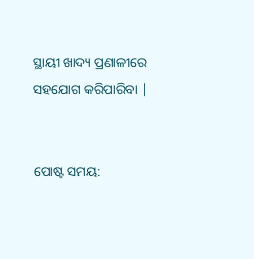ସ୍ଥାୟୀ ଖାଦ୍ୟ ପ୍ରଣାଳୀରେ ସହଯୋଗ କରିପାରିବା |


ପୋଷ୍ଟ ସମୟ: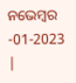ନଭେମ୍ବର -01-2023 |